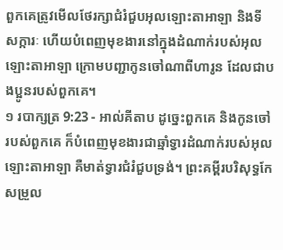ពួកគេត្រូវមើលថែរក្សាជំរំជួបអុលឡោះតាអាឡា និងទីសក្ការៈ ហើយបំពេញមុខងារនៅក្នុងដំណាក់របស់អុលឡោះតាអាឡា ក្រោមបញ្ជាកូនចៅណាពីហារូន ដែលជាបងប្អូនរបស់ពួកគេ។
១ របាក្សត្រ 9:23 - អាល់គីតាប ដូច្នេះពួកគេ និងកូនចៅរបស់ពួកគេ ក៏បំពេញមុខងារជាឆ្មាំទ្វារដំណាក់របស់អុលឡោះតាអាឡា គឺមាត់ទ្វារជំរំជួបទ្រង់។ ព្រះគម្ពីរបរិសុទ្ធកែសម្រួល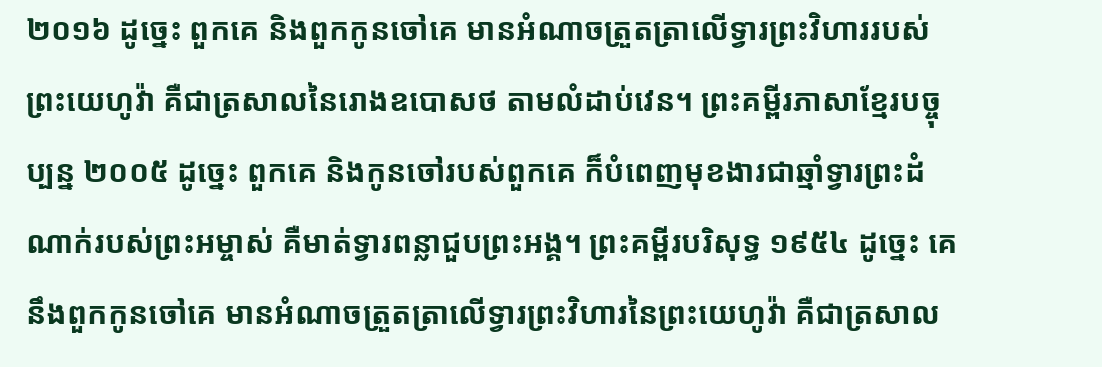២០១៦ ដូច្នេះ ពួកគេ និងពួកកូនចៅគេ មានអំណាចត្រួតត្រាលើទ្វារព្រះវិហាររបស់ព្រះយេហូវ៉ា គឺជាត្រសាលនៃរោងឧបោសថ តាមលំដាប់វេន។ ព្រះគម្ពីរភាសាខ្មែរបច្ចុប្បន្ន ២០០៥ ដូច្នេះ ពួកគេ និងកូនចៅរបស់ពួកគេ ក៏បំពេញមុខងារជាឆ្មាំទ្វារព្រះដំណាក់របស់ព្រះអម្ចាស់ គឺមាត់ទ្វារពន្លាជួបព្រះអង្គ។ ព្រះគម្ពីរបរិសុទ្ធ ១៩៥៤ ដូច្នេះ គេនឹងពួកកូនចៅគេ មានអំណាចត្រួតត្រាលើទ្វារព្រះវិហារនៃព្រះយេហូវ៉ា គឺជាត្រសាល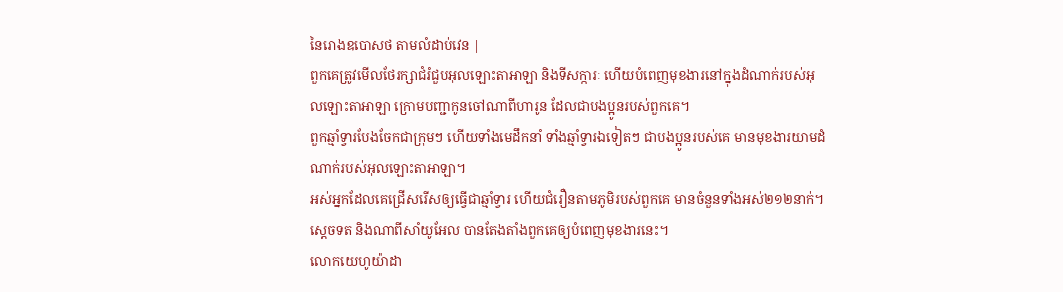នៃរោងឧបោសថ តាមលំដាប់វេន |
ពួកគេត្រូវមើលថែរក្សាជំរំជួបអុលឡោះតាអាឡា និងទីសក្ការៈ ហើយបំពេញមុខងារនៅក្នុងដំណាក់របស់អុលឡោះតាអាឡា ក្រោមបញ្ជាកូនចៅណាពីហារូន ដែលជាបងប្អូនរបស់ពួកគេ។
ពួកឆ្មាំទ្វារបែងចែកជាក្រុមៗ ហើយទាំងមេដឹកនាំ ទាំងឆ្មាំទ្វារឯទៀតៗ ជាបងប្អូនរបស់គេ មានមុខងារយាមដំណាក់របស់អុលឡោះតាអាឡា។
អស់អ្នកដែលគេជ្រើសរើសឲ្យធ្វើជាឆ្មាំទ្វារ ហើយជំរឿនតាមភូមិរបស់ពួកគេ មានចំនួនទាំងអស់២១២នាក់។ ស្តេចទត និងណាពីសាំយូអែល បានតែងតាំងពួកគេឲ្យបំពេញមុខងារនេះ។
លោកយេហូយ៉ាដា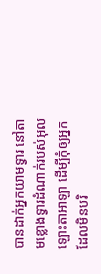បានដាក់អ្នកយាមទ្វារ នៅតាមខ្លោងទ្វារដំណាក់របស់អុលឡោះតាអាឡា ដើម្បីកុំឲ្យអ្នកដែលមិនបរិ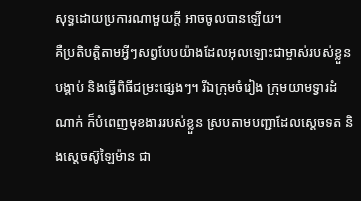សុទ្ធដោយប្រការណាមួយក្តី អាចចូលបានឡើយ។
គឺប្រតិបត្តិតាមអ្វីៗសព្វបែបយ៉ាងដែលអុលឡោះជាម្ចាស់របស់ខ្លួនបង្គាប់ និងធ្វើពិធីជម្រះផ្សេងៗ។ រីឯក្រុមចំរៀង ក្រុមយាមទ្វារដំណាក់ ក៏បំពេញមុខងាររបស់ខ្លួន ស្របតាមបញ្ជាដែលស្តេចទត និងស្តេចស៊ូឡៃម៉ាន ជា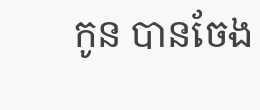កូន បានចែង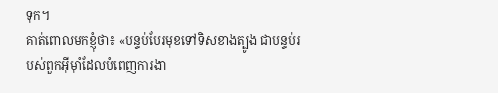ទុក។
គាត់ពោលមកខ្ញុំថា៖ «បន្ទប់បែរមុខទៅទិសខាងត្បូង ជាបន្ទប់របស់ពួកអ៊ីមុាំដែលបំពេញការងា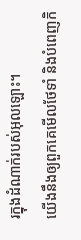រក្នុងដំណាក់របស់អុលឡោះ។
យើងនឹងឲ្យពួកគេមើលថែទាំ និងបំពេញកិ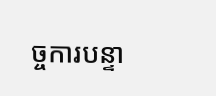ច្ចការបន្ទា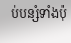ប់បន្សំទាំងប៉ុ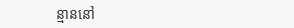ន្មាននៅ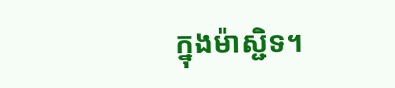ក្នុងម៉ាស្ជិទ។